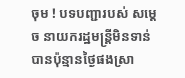ចុម ! បទបញ្ជារបស់ សម្ដេច នាយករដ្ឋមន្ត្រីមិនទាន់បានប៉ុន្មានថ្ងៃផងស្រា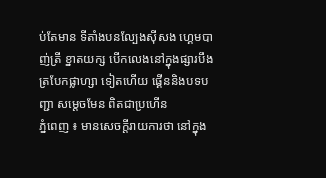ប់តែមាន ទីតាំងបនល្បែងស៊ីសង ហ្គេមបាញ់ត្រី ខ្នាតយក្ស បេីកលេងនៅក្នុងផ្សារបឹងត្របែកផ្លាហ្សា ទៀតហេីយ ផ្គេីននិងបទបញ្ជា សម្ដេចមែន ពិតជាប្រហេីន
ភ្នំពេញ ៖ មានសេចក្ដីរាយការថា នៅក្នុង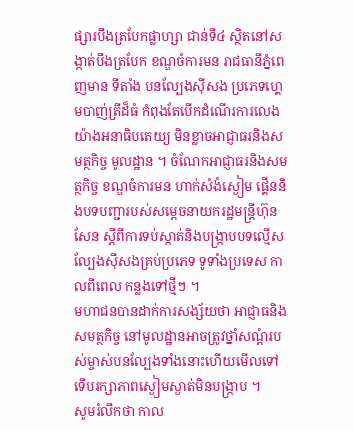ផ្សារបឹងត្របែកផ្លាហ្សា ជាន់ទី៤ ស្ថិតនៅសង្កាត់បឹងត្របែក ខណ្ឌចំការមន រាជធានីភ្នំពេញមាន ទីតាំង បនល្បែងស៊ីសង ប្រភេទហ្គេមបាញ់ត្រីដ៏ធំ កំពុងតែបើកដំណេីរការលេងយ៉ាងអនាធិបតេយ្យ មិនខ្លាចអាជ្ញាធរនិងសមត្ថកិច្ច មូលដ្ឋាន ។ ចំណែកអាជ្ញាធរនិងសមត្ថកិច្ច ខណ្ឌចំការមន ហាក់សំងំស្ងៀម ផ្គើននិងបទបញ្ជារបស់សម្តេចនាយករដ្ឋមន្ត្រីហ៊ុនសែន ស្តីពីការទប់ស្កាត់និងបង្ក្រាបបទល្មើសល្បែងស៊ីសងគ្រប់ប្រភេទ ទូទាំងប្រទេស កាលពីពេល កន្លងទៅថ្មីៗ ។
មហាជនបានដាក់ការសង្ស័យថា អាជ្ញាធនិងសមត្ថកិច្ច នៅមូលដ្ឋានអាចត្រូវថ្នាំសណ្តំរបស់ម្ចាស់បនល្បែងទាំងនោះហេីយមេីលទៅទេីបរក្សាភាពស្ងៀមស្ងាត់មិនបង្ក្រាប ។
សូមរំលឹកថា កាល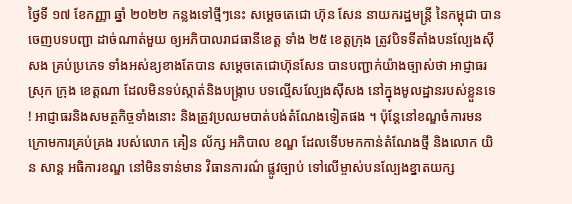ថ្ងៃទី ១៧ ខែកញ្ញា ឆ្នាំ ២០២២ កន្លងទៅថ្មីៗនេះ សម្ដេចតេជោ ហ៊ុន សែន នាយករដ្ឋមន្ត្រី នៃកម្ពុជា បានចេញបទបញ្ជា ដាច់ណាត់មួយ ឲ្យអភិបាលរាជធានីខេត្ត ទាំង ២៥ ខេត្តក្រុង ត្រូវបិទទីតាំងបនល្បែងសុីសង គ្រប់ប្រភេទ ទាំងអស់ឧ្យខាងតែបាន សម្តេចតេជោហ៊ុនសែន បានបញ្ជាក់យ៉ាងច្បាស់ថា អាជ្ញាធរស្រុក ក្រុង ខេត្តណា ដែលមិនទប់ស្កាត់និងបង្ក្រាប បទល្មើសល្បែងស៊ីសង នៅក្នុងមូលដ្ឋានរបស់ខ្លួនទេ ! អាជ្ញាធរនិងសមត្ថកិច្ចទាំងនោះ និងត្រូវប្រឈមបាត់បង់តំណែងទៀតផង ។ ប៉ុន្តែនៅខណ្ឌចំការមន ក្រោមការគ្រប់គ្រង របស់លោក គៀន ល័ក្ស អភិបាល ខណ្ឌ ដែលទេីបមកកាន់តំណែងថ្មី និងលោក យិន សាន្ត អធិការខណ្ឌ នៅមិនទាន់មាន វិធានការណ៌ ផ្លូវច្បាប់ ទៅលើម្ចាស់បនល្បែងខ្នាតយក្ស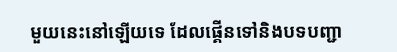មួយនេះនៅឡេីយទេ ដែលផ្គេីនទៅនិងបទបញ្ជា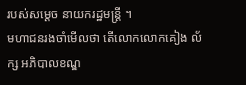របស់សម្ដេច នាយករដ្ឋមន្ត្រី ។
មហាជនរងចាំមេីលថា តេីលោកលោកគៀង ល័ក្ស អភិបាលខណ្ឌ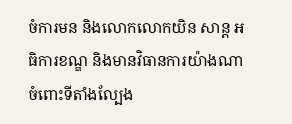ចំការមន និងលោកលោកយិន សាន្ត អធិការខណ្ឌ និងមានវិធានការយ៉ាងណាចំពោះទីតាំងល្បែង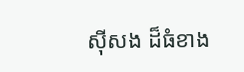សុីសង ដ៏ធំខាង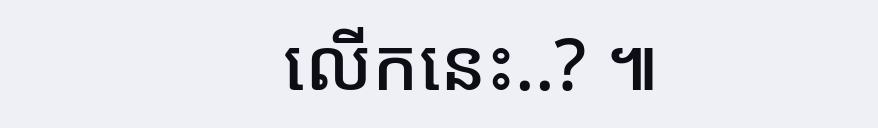លេីកនេះ..? ៕